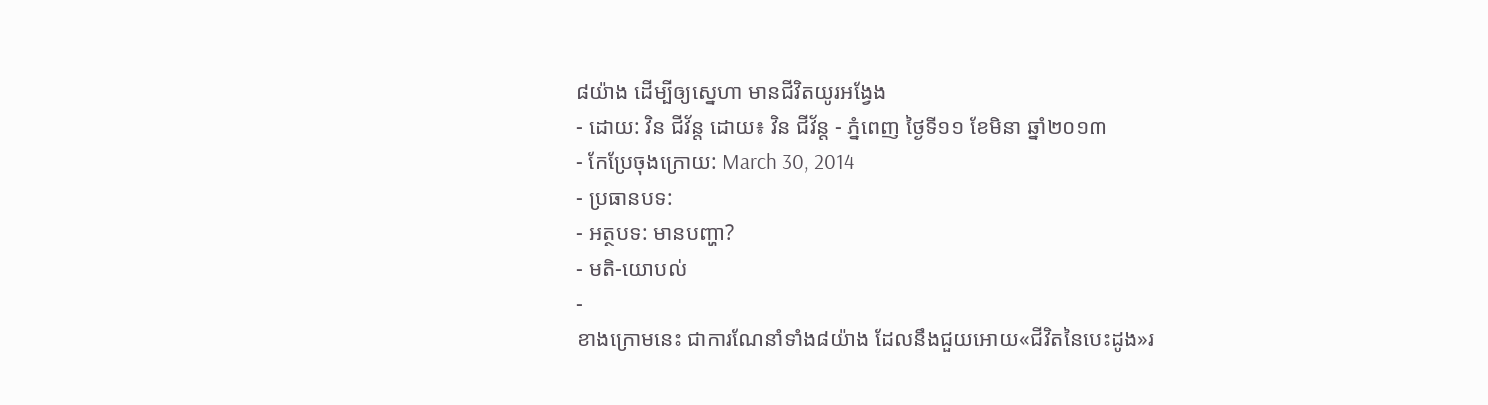៨យ៉ាង ដើម្បីឲ្យស្នេហា មានជីវិតយូរអង្វែង
- ដោយ: វិន ជីវ័ន្ត ដោយ៖ វិន ជីវ័ន្ត - ភ្នំពេញ ថ្ងៃទី១១ ខែមិនា ឆ្នាំ២០១៣
- កែប្រែចុងក្រោយ: March 30, 2014
- ប្រធានបទ:
- អត្ថបទ: មានបញ្ហា?
- មតិ-យោបល់
-
ខាងក្រោមនេះ ជាការណែនាំទាំង៨យ៉ាង ដែលនឹងជួយអោយ«ជីវិតនៃបេះដូង»រ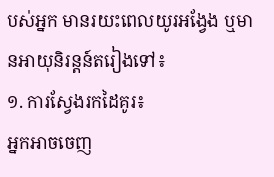បស់អ្នក មានរយះពេលយូរអង្វែង ឬមានអាយុនិរន្តន៍តរៀងទៅ៖
១. ការស្វែងរកដៃគូរ៖
អ្នកអាចចេញ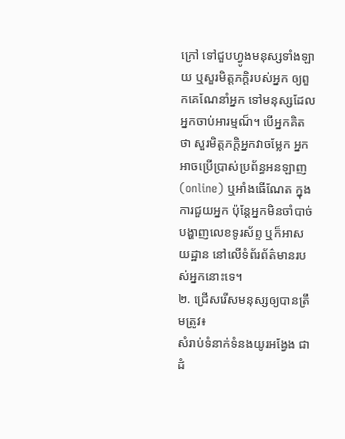ក្រៅ ទៅជួបហ្វូងមនុស្សទាំងឡាយ ឬសួរមិត្តភក្តិរបស់អ្នក ឲ្យពួកគេណែនាំអ្នក ទៅមនុស្សដែលអ្នកចាប់អារម្មណ៏។ បើអ្នកគិតថា សួរមិត្តភក្តិអ្នកវាចម្លែក អ្នកអាចប្រើប្រាស់ប្រព័ន្ធអនឡាញ (online) ឬអាំងធើណែត ក្នុងការជួយអ្នក ប៉ុន្តែអ្នកមិនចាំបាច់បង្ហាញលេខទូរស័ព្ទ ឬក៏អាសយដ្ឋាន នៅលើទំព័រព័ត៌មានរបស់អ្នកនោះទេ។
២. ជ្រើសរើសមនុស្សឲ្យបានត្រឹមត្រូវ៖
សំរាប់ទំនាក់ទំនងយូរអង្វែង ជាដំ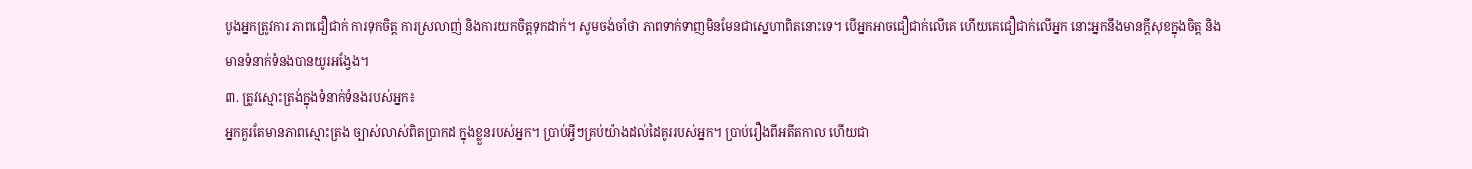បូងអ្នកត្រូវការ ភាពជឿជាក់ ការទុកចិត្ត ការស្រលាញ់ និងការយកចិត្តទុកដាក់។ សូមចង់ចាំថា ភាពទាក់ទាញមិនមែនជាស្នេហាពិតនោះទេ។ បើអ្នកអាចជឿជាក់លើគេ ហើយគេជឿជាក់លើអ្នក នោះអ្នកនឹងមានក្តីសុខក្នុងចិត្ត និងមានទំនាក់ទំនងបានយូរអង្វែង។
៣. ត្រូវស្មោះត្រង់ក្នុងទំនាក់ទំនងរបស់អ្នក៖
អ្នកគួរតែមានភាពស្មោះត្រង ច្បាស់លាស់ពិតប្រាកដ ក្នុងខ្លួនរបស់អ្នក។ ប្រាប់អ្វីៗគ្រប់យ៉ាងដល់ដៃគូររបស់អ្នក។ ប្រាប់រឿងពីអតីតកាល ហើយជា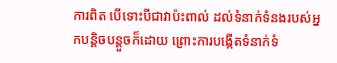ការពិត បើទោះបីជាវាប៉ះពាល់ ដល់ទំនាក់ទំនងរបស់អ្នកបន្តិចបន្តួចក៏ដោយ ព្រោះការបង្កើតទំនាក់ទំ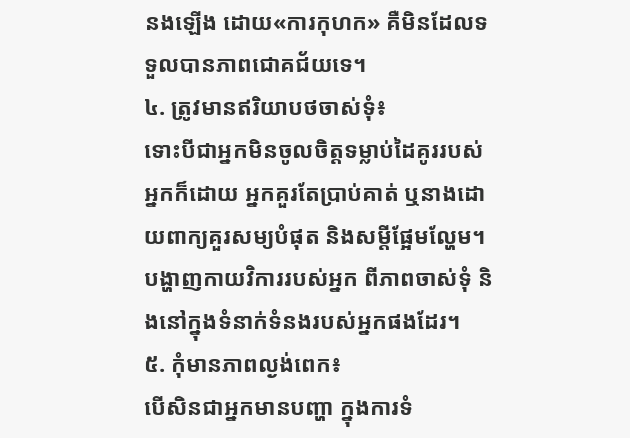នងឡើង ដោយ«ការកុហក» គឺមិនដែលទទួលបានភាពជោគជ័យទេ។
៤. ត្រូវមានឥរិយាបថចាស់ទុំ៖
ទោះបីជាអ្នកមិនចូលចិត្តទម្លាប់ដៃគូររបស់អ្នកក៏ដោយ អ្នកគួរតែប្រាប់គាត់ ឬនាងដោយពាក្យគួរសម្យបំផុត និងសម្តីផ្អែមល្ហែម។ បង្ហាញកាយវិការរបស់អ្នក ពីភាពចាស់ទុំ និងនៅក្នុងទំនាក់ទំនងរបស់អ្នកផងដែរ។
៥. កុំមានភាពល្ងង់ពេក៖
បើសិនជាអ្នកមានបញ្ហា ក្នុងការទំ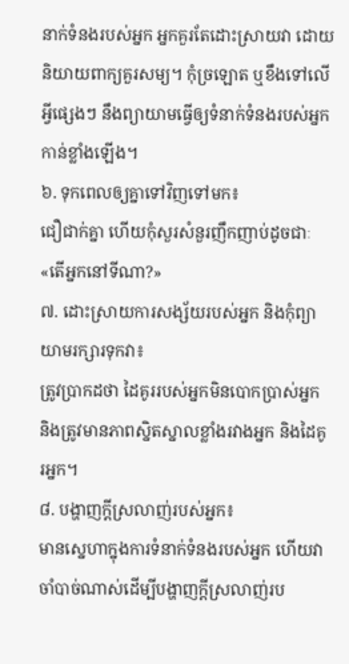នាក់ទំនងរបស់អ្នក អ្នកគួរតែដោះស្រាយវា ដោយនិយាយពាក្យគួរសម្យ។ កុំច្រឡោត ឬខឹងទៅលើអ្វីផ្សេងៗ នឹងព្យាយាមធ្វើឲ្យទំនាក់ទំនងរបស់អ្នកកាន់ខ្លាំងឡើង។
៦. ទុកពេលឲ្យគ្នាទៅវិញទៅមក៖
ជឿជាក់គ្នា ហើយកុំសួរសំនួរញឹកញាប់ដូចជាៈ «តើអ្នកនៅទីណា?»
៧. ដោះស្រាយការសង្ស័យរបស់អ្នក និងកុំព្យាយាមរក្សារទុកវា៖
ត្រូវប្រាកដថា ដៃគូររបស់អ្នកមិនបោកប្រាស់អ្នក និងត្រូវមានភាពស្និតស្នាលខ្លាំងរវាងអ្នក និងដៃគូរអ្នក។
៨. បង្ហាញក្តីស្រលាញ់របស់អ្នក៖
មានស្នេហាក្នុងការទំនាក់ទំនងរបស់អ្នក ហើយវាចាំបាច់ណាស់ដើម្បីបង្ហាញក្តីស្រលាញ់រប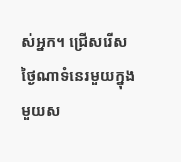ស់អ្នក។ ជ្រើសរើសថ្ងៃណាទំនេរមួយក្នុងមួយស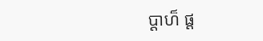ប្តាហ៏ ផ្ត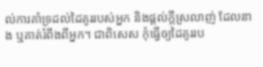ល់ការគាំទ្រដល់ដៃគូររបស់អ្នក និងផ្តល់ក្តីស្រលាញ់ ដែលនាង ឬគាត់រំពឹងពីអ្នក។ ជាពិសេស កុំធ្វើឲ្យដៃគូររប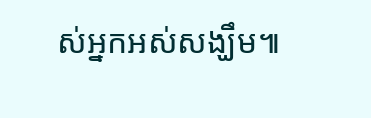ស់អ្នកអស់សង្ឃឹម៕